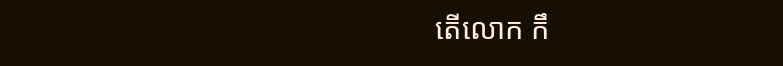តើលោក កឹ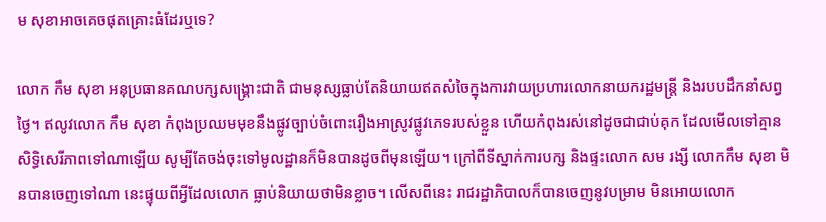ម សុខាអាចគេចផុតគ្រោះធំដែរឬទេ?

លោក កឹម សុខា អនុប្រធានគណបក្សសង្គ្រោះជាតិ ជាមនុស្សធ្លាប់តែនិយាយឥតសំចៃក្នុងការវាយប្រហារលោកនាយករដ្ឋមន្ត្រី និងរបបដឹកនាំសព្វថ្ងៃ។ ឥលូវលោក កឹម សុខា កំពុងប្រឈមមុខនឹងផ្លូវច្បាប់ចំពោះរឿងអាស្រូវផ្លូវភេទរបស់ខ្លួន ហើយកំពុងរស់នៅដូចជាជាប់គុក ដែលមើលទៅគ្មានសិទ្ធិសេរីភាពទៅណាឡើយ សូម្បីតែចង់ចុះទៅមូលដ្ឋានក៏មិនបានដូចពីមុនឡើយ។ ក្រៅពីទីស្នាក់ការបក្ស និងផ្ទះលោក សម រង្សី លោកកឹម សុខា មិនបានចេញទៅណា នេះផ្ទុយពីអ្វីដែលលោក ធ្លាប់និយាយថាមិនខ្លាច។ លើសពីនេះ រាជរដ្ឋាភិបាលក៏បានចេញនូវបម្រាម មិនអោយលោក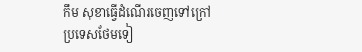កឹម សុខាធ្វើដំណើរចេញទៅក្រៅប្រទេសថែមទៀ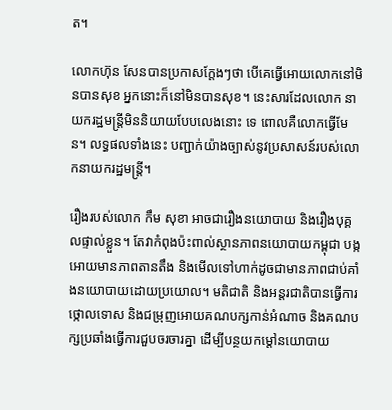ត។

លោកហ៊ុន សែនបានប្រកាសក្តែងៗថា បើគេធ្វើអោយលោកនៅមិនបានសុខ អ្នកនោះក៏នៅមិនបានសុខ។ នេះសារដែលលោក នាយករដ្ឋមន្ត្រីមិននិយាយបែបលេងនោះ ទេ ពោលគឺលោកធ្វើមែន។ លទ្ធផលទាំងនេះ បញ្ជាក់យ៉ាងច្បាស់នូវប្រសាសន៍របស់លោកនាយករដ្ឋមន្ត្រី។

រឿងរបស់លោក កឹម សុខា អាចជារឿងនយោបាយ និងរឿងបុគ្គលផ្ទាល់ខ្លួន។ តែវាកំពុងប៉ះពាល់ស្ថានភាពនយោបាយកម្ពុជា បង្កអោយមានភាពតានតឹង និងមើលទៅហាក់ដូចជាមានភាពជាប់គាំងនយោបាយដោយប្រយោល។ មតិជាតិ និងអន្តរជាតិបានធ្វើការថ្កោលទោស និងជម្រុញអោយគណបក្សកាន់អំណាច និងគណបក្សប្រឆាំងធ្វើការជួបចរចារគ្នា ដើម្បីបន្ថយកម្តៅនយោបាយ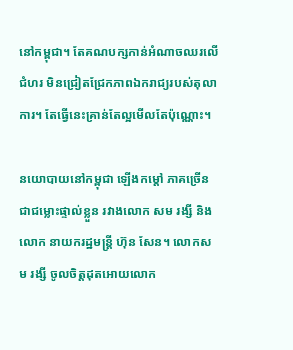នៅកម្ពុជា។ តែគណបក្សកាន់អំណាចឈរលើជំហរ មិនជ្រៀតជ្រែកភាពឯករាជ្យរបស់តុលាការ។ តែធ្វើនេះគ្រាន់តែល្អមើលតែប៉ុណ្ណោះ។

នយោបាយនៅកម្ពុជា ឡើងកម្តៅ ភាគច្រើនជាជម្លោះផ្ទាល់ខ្លួន រវាងលោក សម រង្សី និង លោក នាយករដ្ឋមន្ត្រី ហ៊ុន សែន។ លោកសម រង្សី ចូលចិត្តដុតអោយលោក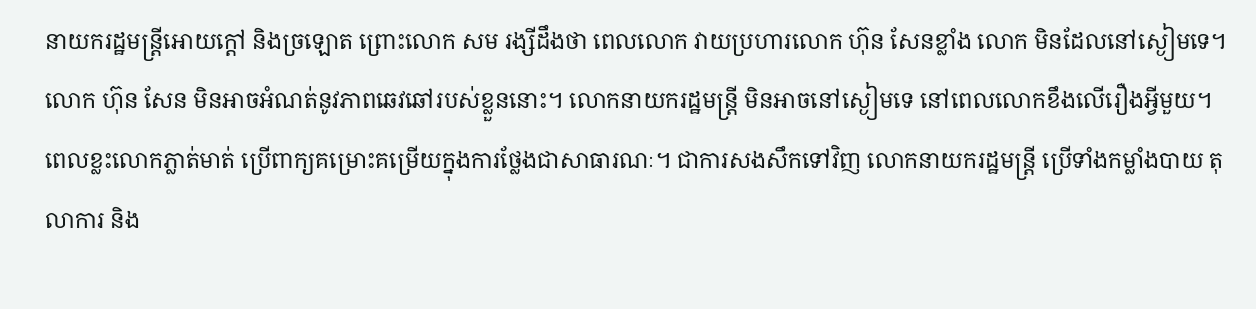នាយករដ្ឋមន្ត្រីអោយក្តៅ និងច្រឡោត ព្រោះលោក សម រង្សីដឹងថា ពេលលោក វាយប្រហារលោក ហ៊ុន សែនខ្លាំង លោក មិនដែលនៅស្ងៀមទេ។លោក ហ៊ុន សែន មិនអាចអំណត់នូវភាពឆេវឆៅរបស់ខ្លួននោះ។ លោកនាយករដ្ឋមន្ត្រី មិនអាចនៅស្ងៀមទេ នៅពេលលោកខឹងលើរឿងអ្វីមួយ។ ពេលខ្លះលោកភ្លាត់មាត់ ប្រើពាក្យគម្រោះគម្រើយក្នុងការថ្លែងជាសាធារណៈ។ ជាការសងសឹកទៅវិញ លោកនាយករដ្ឋមន្ត្រី ប្រើទាំងកម្លាំងបាយ តុលាការ និង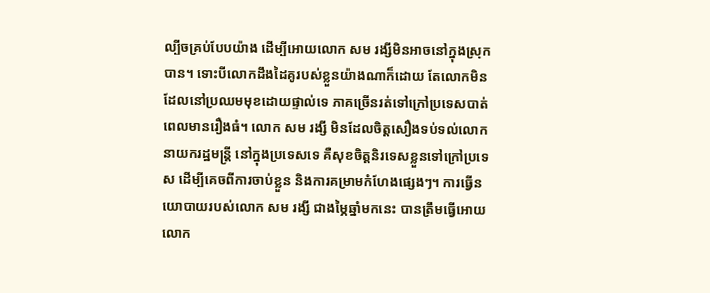ល្បីចគ្រប់បែបយ៉ាង ដើម្បីអោយលោក សម រង្សីមិនអាចនៅក្នុងស្រុកបាន។ ទោះបីលោកដឹងដៃគូរបស់ខ្លួនយ៉ាងណាក៏ដោយ តែលោកមិនដែលនៅប្រឈមមុខដោយផ្ទាល់ទេ ភាគច្រើនរត់ទៅក្រៅប្រទេសបាត់ ពេលមានរឿងធំ។ លោក សម រង្សី មិនដែលចិត្តសឿងទប់ទល់លោក នាយករដ្ឋមន្ត្រី នៅក្នុងប្រទេសទេ គឺសុខចិត្តនិរទេសខ្លួនទៅក្រៅប្រទេស ដើម្បីគេចពីការចាប់ខ្លួន និងការគម្រាមកំហែងផ្សេងៗ។ ការធ្វើនយោបាយរបស់លោក សម រង្សី ជាងម្ភៃឆ្នាំមកនេះ បានត្រឹមធ្វើអោយលោក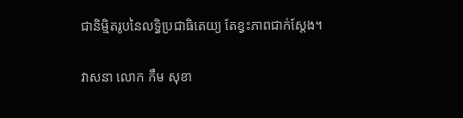ជានិមិ្មតរូបនៃលទ្ធិប្រជាធិតេយ្យ តែខ្វះភាពជាក់ស្តែង។

វាសនា លោក កឹម សុខា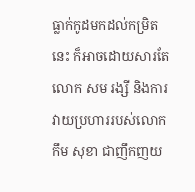ធ្លាក់កូដមកដល់កម្រិតនេះ ក៏អាចដោយសារតែលោក សម រង្សី និងការវាយប្រហាររបស់លោក កឹម សុខា ជាញឹកញយ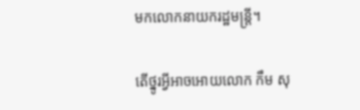មកលោកនាយករដ្ឋមន្ត្រី។

តើថ្នូរអ្វីអាចអោយលោក កឹម សុ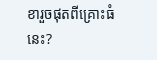ខារួចផុតពីគ្រោះធំនេះ?